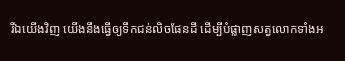រីឯយើងវិញ យើងនឹងធ្វើឲ្យទឹកជន់លិចផែនដី ដើម្បីបំផ្លាញសត្វលោកទាំងអ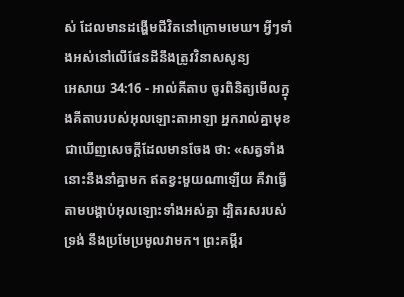ស់ ដែលមានដង្ហើមជីវិតនៅក្រោមមេឃ។ អ្វីៗទាំងអស់នៅលើផែនដីនឹងត្រូវវិនាសសូន្យ
អេសាយ 34:16 - អាល់គីតាប ចូរពិនិត្យមើលក្នុងគីតាបរបស់អុលឡោះតាអាឡា អ្នករាល់គ្នាមុខជាឃើញសេចក្ដីដែលមានចែង ថា: «សត្វទាំងនោះនឹងនាំគ្នាមក ឥតខ្វះមួយណាឡើយ គឺវាធ្វើតាមបង្គាប់អុលឡោះទាំងអស់គ្នា ដ្បិតរសរបស់ទ្រង់ នឹងប្រមែប្រមូលវាមក។ ព្រះគម្ពីរ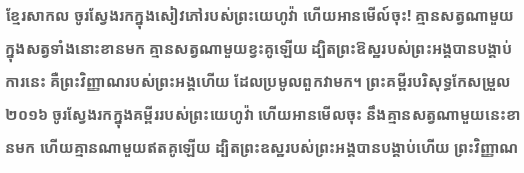ខ្មែរសាកល ចូរស្វែងរកក្នុងសៀវភៅរបស់ព្រះយេហូវ៉ា ហើយអានមើល៍ចុះ! គ្មានសត្វណាមួយក្នុងសត្វទាំងនោះខានមក គ្មានសត្វណាមួយខ្វះគូឡើយ ដ្បិតព្រះឱស្ឋរបស់ព្រះអង្គបានបង្គាប់ការនេះ គឺព្រះវិញ្ញាណរបស់ព្រះអង្គហើយ ដែលប្រមូលពួកវាមក។ ព្រះគម្ពីរបរិសុទ្ធកែសម្រួល ២០១៦ ចូរស្វែងរកក្នុងគម្ពីររបស់ព្រះយេហូវ៉ា ហើយអានមើលចុះ នឹងគ្មានសត្វណាមួយនេះខានមក ហើយគ្មានណាមួយឥតគូឡើយ ដ្បិតព្រះឧស្ឋរបស់ព្រះអង្គបានបង្គាប់ហើយ ព្រះវិញ្ញាណ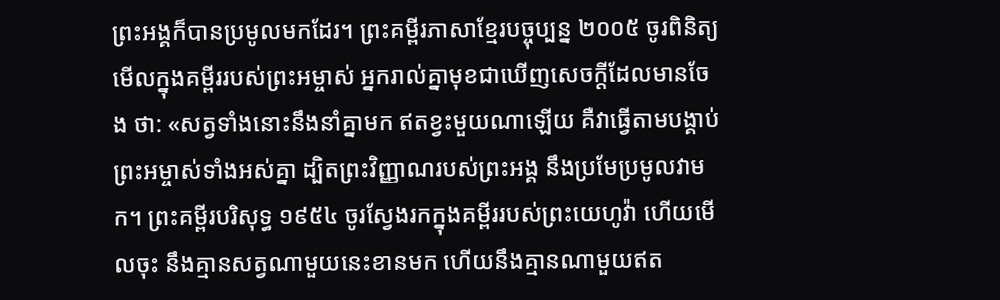ព្រះអង្គក៏បានប្រមូលមកដែរ។ ព្រះគម្ពីរភាសាខ្មែរបច្ចុប្បន្ន ២០០៥ ចូរពិនិត្យមើលក្នុងគម្ពីររបស់ព្រះអម្ចាស់ អ្នករាល់គ្នាមុខជាឃើញសេចក្ដីដែលមានចែង ថា: «សត្វទាំងនោះនឹងនាំគ្នាមក ឥតខ្វះមួយណាឡើយ គឺវាធ្វើតាមបង្គាប់ព្រះអម្ចាស់ទាំងអស់គ្នា ដ្បិតព្រះវិញ្ញាណរបស់ព្រះអង្គ នឹងប្រមែប្រមូលវាមក។ ព្រះគម្ពីរបរិសុទ្ធ ១៩៥៤ ចូរស្វែងរកក្នុងគម្ពីររបស់ព្រះយេហូវ៉ា ហើយមើលចុះ នឹងគ្មានសត្វណាមួយនេះខានមក ហើយនឹងគ្មានណាមួយឥត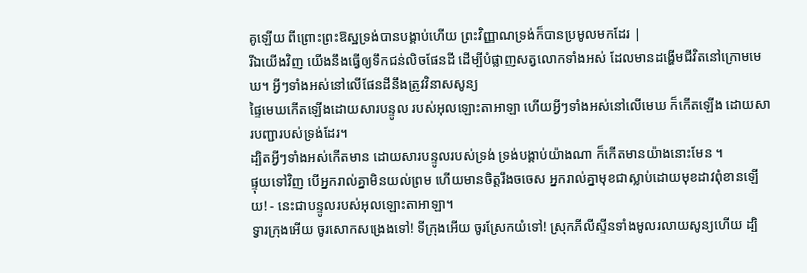គូឡើយ ពីព្រោះព្រះឱស្ឋទ្រង់បានបង្គាប់ហើយ ព្រះវិញ្ញាណទ្រង់ក៏បានប្រមូលមកដែរ |
រីឯយើងវិញ យើងនឹងធ្វើឲ្យទឹកជន់លិចផែនដី ដើម្បីបំផ្លាញសត្វលោកទាំងអស់ ដែលមានដង្ហើមជីវិតនៅក្រោមមេឃ។ អ្វីៗទាំងអស់នៅលើផែនដីនឹងត្រូវវិនាសសូន្យ
ផ្ទៃមេឃកើតឡើងដោយសារបន្ទូល របស់អុលឡោះតាអាឡា ហើយអ្វីៗទាំងអស់នៅលើមេឃ ក៏កើតឡើង ដោយសារបញ្ជារបស់ទ្រង់ដែរ។
ដ្បិតអ្វីៗទាំងអស់កើតមាន ដោយសារបន្ទូលរបស់ទ្រង់ ទ្រង់បង្គាប់យ៉ាងណា ក៏កើតមានយ៉ាងនោះមែន ។
ផ្ទុយទៅវិញ បើអ្នករាល់គ្នាមិនយល់ព្រម ហើយមានចិត្តរឹងចចេស អ្នករាល់គ្នាមុខជាស្លាប់ដោយមុខដាវពុំខានឡើយ! - នេះជាបន្ទូលរបស់អុលឡោះតាអាឡា។
ទ្វារក្រុងអើយ ចូរសោកសង្រេងទៅ! ទីក្រុងអើយ ចូរស្រែកយំទៅ! ស្រុកភីលីស្ទីនទាំងមូលរលាយសូន្យហើយ ដ្បិ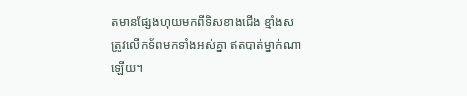តមានផ្សែងហុយមកពីទិសខាងជើង ខ្មាំងសត្រូវលើកទ័ពមកទាំងអស់គ្នា ឥតបាត់ម្នាក់ណាឡើយ។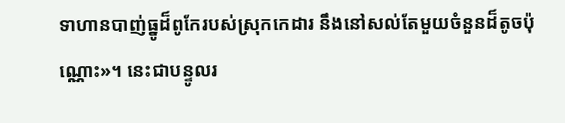ទាហានបាញ់ធ្នូដ៏ពូកែរបស់ស្រុកកេដារ នឹងនៅសល់តែមួយចំនួនដ៏តូចប៉ុណ្ណោះ»។ នេះជាបន្ទូលរ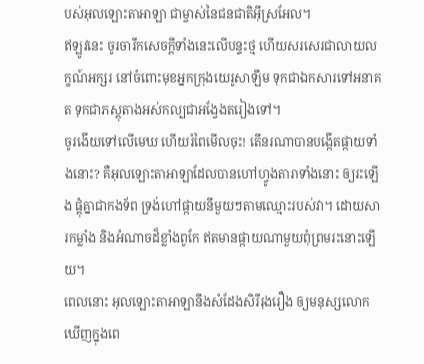បស់អុលឡោះតាអាឡា ជាម្ចាស់នៃជនជាតិអ៊ីស្រអែល។
ឥឡូវនេះ ចូរចារឹកសេចក្ដីទាំងនេះលើបន្ទះថ្ម ហើយសរសេរជាលាយលក្ខណ៍អក្សរ នៅចំពោះមុខអ្នកក្រុងយេរូសាឡឹម ទុកជាឯកសារទៅអនាគត ទុកជាភស្ដុតាងអស់កល្បជាអង្វែងតរៀងទៅ។
ចូរងើយទៅលើមេឃ ហើយរំពៃមើលចុះ! តើនរណាបានបង្កើតផ្កាយទាំងនោះ? គឺអុលឡោះតាអាឡាដែលបានហៅហ្វូងតារាទាំងនោះ ឲ្យរះឡើង ផ្ដុំគ្នាជាកងទ័ព ទ្រង់ហៅផ្កាយនីមួយៗតាមឈ្មោះរបស់វា។ ដោយសារកម្លាំង និងអំណាចដ៏ខ្លាំងពូកែ ឥតមានផ្កាយណាមួយពុំព្រមរះនោះឡើយ។
ពេលនោះ អុលឡោះតាអាឡានឹងសំដែងសិរីរុងរឿង ឲ្យមនុស្សលោកឃើញក្នុងពេ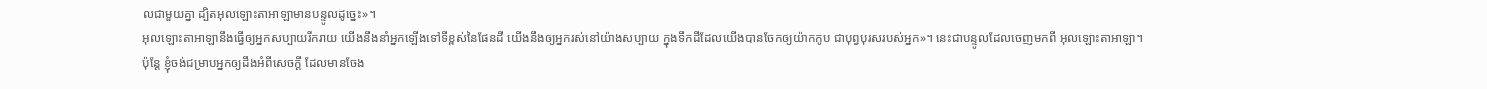លជាមួយគ្នា ដ្បិតអុលឡោះតាអាឡាមានបន្ទូលដូច្នេះ»។
អុលឡោះតាអាឡានឹងធ្វើឲ្យអ្នកសប្បាយរីករាយ យើងនឹងនាំអ្នកឡើងទៅទីខ្ពស់នៃផែនដី យើងនឹងឲ្យអ្នករស់នៅយ៉ាងសប្បាយ ក្នុងទឹកដីដែលយើងបានចែកឲ្យយ៉ាកកូប ជាបុព្វបុរសរបស់អ្នក»។ នេះជាបន្ទូលដែលចេញមកពី អុលឡោះតាអាឡា។
ប៉ុន្តែ ខ្ញុំចង់ជម្រាបអ្នកឲ្យដឹងអំពីសេចក្ដី ដែលមានចែង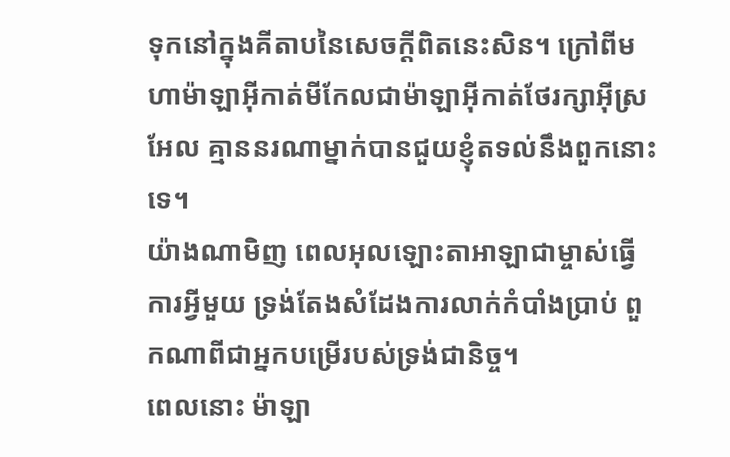ទុកនៅក្នុងគីតាបនៃសេចក្ដីពិតនេះសិន។ ក្រៅពីមហាម៉ាឡាអ៊ីកាត់មីកែលជាម៉ាឡាអ៊ីកាត់ថែរក្សាអ៊ីស្រអែល គ្មាននរណាម្នាក់បានជួយខ្ញុំតទល់នឹងពួកនោះទេ។
យ៉ាងណាមិញ ពេលអុលឡោះតាអាឡាជាម្ចាស់ធ្វើការអ្វីមួយ ទ្រង់តែងសំដែងការលាក់កំបាំងប្រាប់ ពួកណាពីជាអ្នកបម្រើរបស់ទ្រង់ជានិច្ច។
ពេលនោះ ម៉ាឡា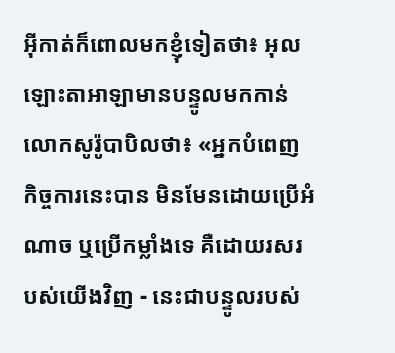អ៊ីកាត់ក៏ពោលមកខ្ញុំទៀតថា៖ អុលឡោះតាអាឡាមានបន្ទូលមកកាន់លោកសូរ៉ូបាបិលថា៖ «អ្នកបំពេញកិច្ចការនេះបាន មិនមែនដោយប្រើអំណាច ឬប្រើកម្លាំងទេ គឺដោយរសរបស់យើងវិញ - នេះជាបន្ទូលរបស់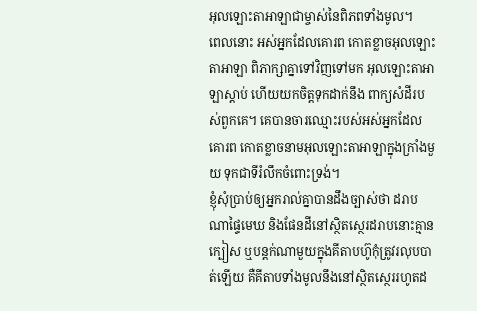អុលឡោះតាអាឡាជាម្ចាស់នៃពិភពទាំងមូល។
ពេលនោះ អស់អ្នកដែលគោរព កោតខ្លាចអុលឡោះតាអាឡា ពិភាក្សាគ្នាទៅវិញទៅមក អុលឡោះតាអាឡាស្តាប់ ហើយយកចិត្តទុកដាក់នឹង ពាក្យសំដីរបស់ពួកគេ។ គេបានចារឈ្មោះរបស់អស់អ្នកដែលគោរព កោតខ្លាចនាមអុលឡោះតាអាឡាក្នុងក្រាំងមួយ ទុកជាទីរំលឹកចំពោះទ្រង់។
ខ្ញុំសុំប្រាប់ឲ្យអ្នករាល់គ្នាបានដឹងច្បាស់ថា ដរាបណាផ្ទៃមេឃ និងផែនដីនៅស្ថិតស្ថេរដរាបនោះគ្មានក្បៀស ឬបន្ដក់ណាមួយក្នុងគីតាបហ៊ូកុំត្រូវរលុបបាត់ឡើយ គឺគីតាបទាំងមូលនឹងនៅស្ថិតស្ថេររហូតដ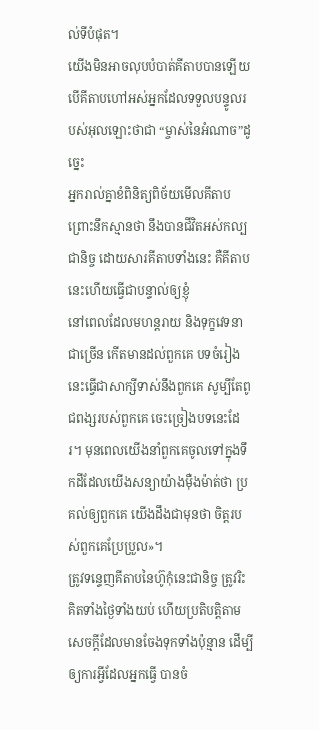ល់ទីបំផុត។
យើងមិនអាចលុបបំបាត់គីតាបបានឡើយ បើគីតាបហៅអស់អ្នកដែលទទួលបន្ទូលរបស់អុលឡោះថាជា “ម្ចាស់នៃអំណាច”ដូច្នេះ
អ្នករាល់គ្នាខំពិនិត្យពិច័យមើលគីតាប ព្រោះនឹកស្មានថា នឹងបានជីវិតអស់កល្បជានិច្ច ដោយសារគីតាបទាំងនេះ គឺគីតាបនេះហើយធ្វើជាបន្ទាល់ឲ្យខ្ញុំ
នៅពេលដែលមហន្តរាយ និងទុក្ខវេទនាជាច្រើន កើតមានដល់ពួកគេ បទចំរៀងនេះធ្វើជាសាក្សីទាស់នឹងពួកគេ សូម្បីតែពូជពង្សរបស់ពួកគេ ចេះច្រៀងបទនេះដែរ។ មុនពេលយើងនាំពួកគេចូលទៅក្នុងទឹកដីដែលយើងសន្យាយ៉ាងម៉ឺងម៉ាត់ថា ប្រគល់ឲ្យពួកគេ យើងដឹងជាមុនថា ចិត្តរបស់ពួកគេប្រែប្រួល»។
ត្រូវទន្ទេញគីតាបនៃហ៊ូកុំនេះជានិច្ច ត្រូវរិះគិតទាំងថ្ងៃទាំងយប់ ហើយប្រតិបត្តិតាមសេចក្តីដែលមានចែងទុកទាំងប៉ុន្មាន ដើម្បីឲ្យការអ្វីដែលអ្នកធ្វើ បានចំ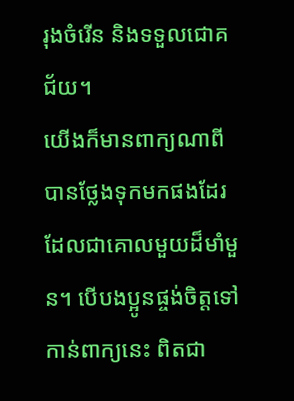រុងចំរើន និងទទួលជោគជ័យ។
យើងក៏មានពាក្យណាពីបានថ្លែងទុកមកផងដែរ ដែលជាគោលមួយដ៏មាំមួន។ បើបងប្អូនផ្ចង់ចិត្ដទៅកាន់ពាក្យនេះ ពិតជា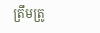ត្រឹមត្រូ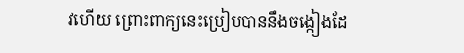វហើយ ព្រោះពាក្យនេះប្រៀបបាននឹងចង្កៀងដែ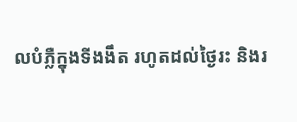លបំភ្លឺក្នុងទីងងឹត រហូតដល់ថ្ងៃរះ និងរ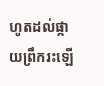ហូតដល់ផ្កាយព្រឹករះឡើ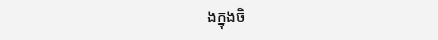ងក្នុងចិ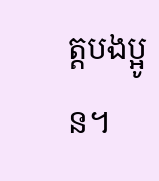ត្ដបងប្អូន។